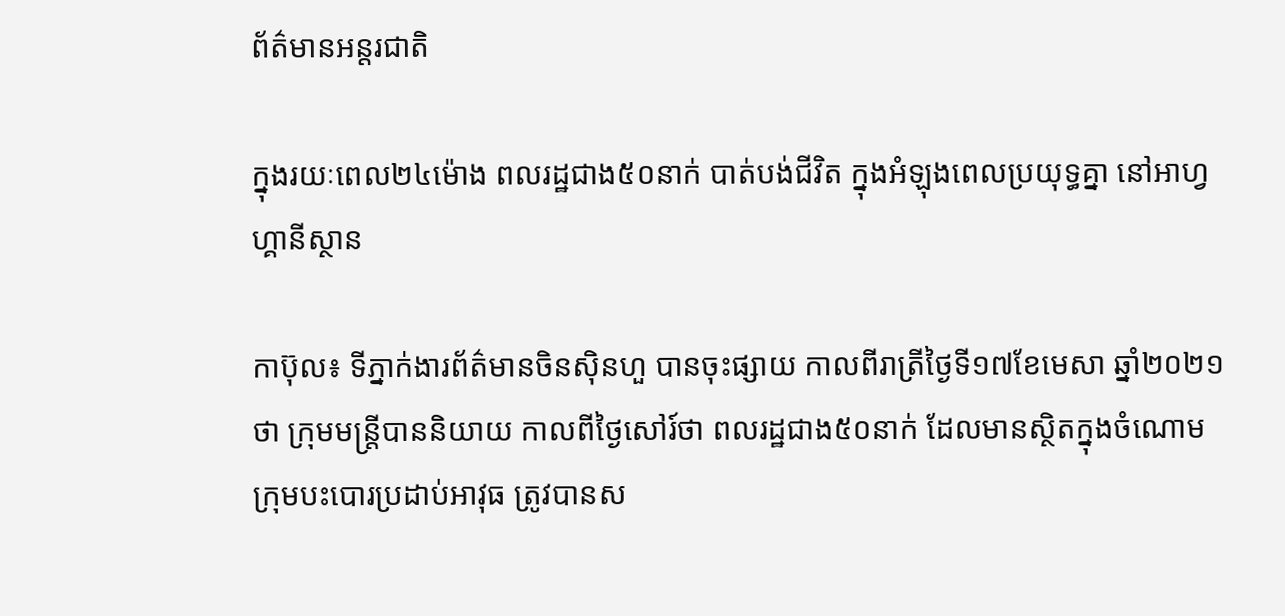ព័ត៌មានអន្តរជាតិ

ក្នុងរយៈពេល២៤ម៉ោង ពលរដ្ឋជាង៥០នាក់ បាត់បង់ជីវិត ក្នុងអំឡុងពេលប្រយុទ្ធគ្នា នៅអាហ្វហ្គានីស្ថាន

កាប៊ុល៖ ទីភ្នាក់ងារព័ត៌មានចិនស៊ិនហួ បានចុះផ្សាយ កាលពីរាត្រីថ្ងៃទី១៧ខែមេសា ឆ្នាំ២០២១ថា ក្រុមមន្ត្រីបាននិយាយ កាលពីថ្ងៃសៅរ៍ថា ពលរដ្ឋជាង៥០នាក់ ដែលមានស្ថិតក្នុងចំណោម ក្រុមបះបោរប្រដាប់អាវុធ ត្រូវបានស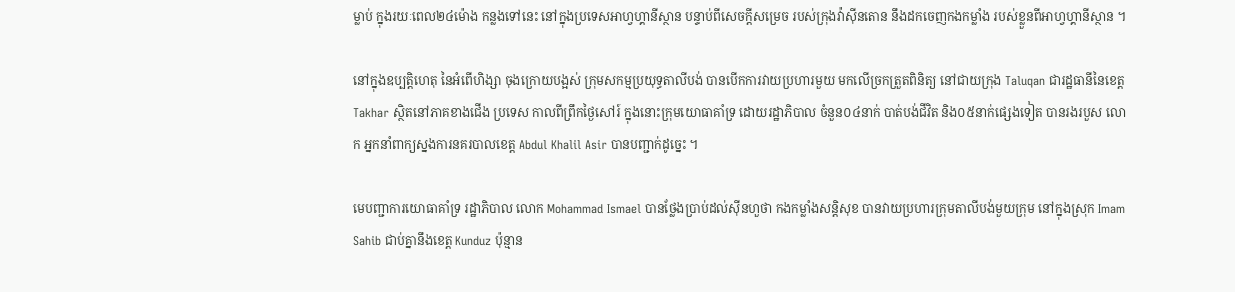ម្លាប់ ក្នុងរយៈពេល២៤ម៉ោង កន្លងទៅនេះ នៅក្នុងប្រទេសអាហ្វហ្គានីស្ថាន បន្ទាប់ពីសេចក្តីសម្រេច របស់ក្រុងវ៉ាស៊ីនតោន នឹងដកចេញកងកម្លាំង របស់ខ្លួនពីអាហ្វហ្គានីស្ថាន ។

នៅក្នុងឧប្បត្តិហេតុ នៃអំពើហិង្សា ចុងក្រោយបង្អស់ ក្រុមសកម្មប្រយុទ្ធតាលីបង់ បានបើកការវាយប្រហារមួយ មកលើច្រកត្រួតពិនិត្យ នៅជាយក្រុង Taluqan ជារដ្ឋធានីនៃខេត្ត Takhar ស្ថិតនៅភាគខាងជើង ប្រទេស កាលពីព្រឹកថ្ងៃសៅរ៍ ក្នុងនោះក្រុមយោធាគាំទ្រ ដោយរដ្ឋាភិបាល ចំនួន០៤នាក់ បាត់បង់ជីវិត និង០៥នាក់ផ្សេងទៀត បានរងរបួស លោក អ្នកនាំពាក្យស្នងការនគរបាលខេត្ត Abdul Khalil Asir បានបញ្ជាក់ដូច្នេះ ។

មេបញ្ជាការយោធាគាំទ្រ រដ្ឋាភិបាល លោក Mohammad Ismael បានថ្លែងប្រាប់ដល់ស៊ីនហួថា កងកម្លាំងសន្តិសុខ បានវាយប្រហារក្រុមតាលីបង់មួយក្រុម នៅក្នុងស្រុក Imam Sahib ជាប់គ្នានឹងខេត្ត Kunduz ប៉ុន្មាន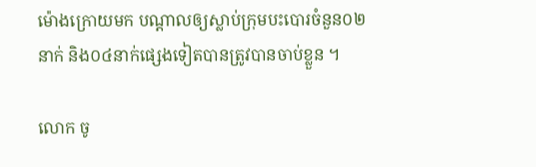ម៉ោងក្រោយមក បណ្តាលឲ្យស្លាប់ក្រុមបះបោរចំនួន០២នាក់ និង០៤នាក់ផ្សេងទៀតបានត្រូវបានចាប់ខ្លួន ។

លោក ចូ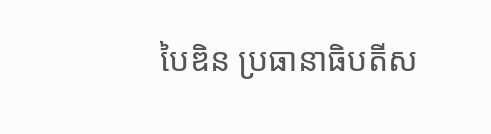បៃឌិន ប្រធានាធិបតីស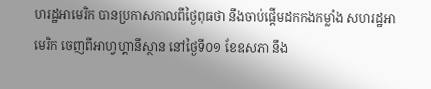ហរដ្ឋអាមេរិក បានប្រកាសកាលពីថ្ងៃពុធថា នឹងចាប់ផ្តើមដកកងកម្លាំង សហរដ្ឋអាមេរិក ចេញពីអាហ្វហ្គានីស្ថាន នៅថ្ងៃទី០១ ខែឧសភា នឹង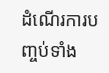ដំណើរការបញ្ចប់ទាំង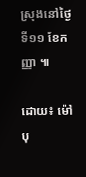ស្រុងនៅថ្ងៃទី១១ ខែកញ្ញា ៕

ដោយ៖ ម៉ៅ បុ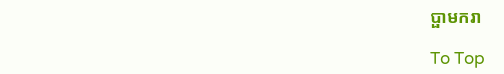ប្ផាមករា

To Top